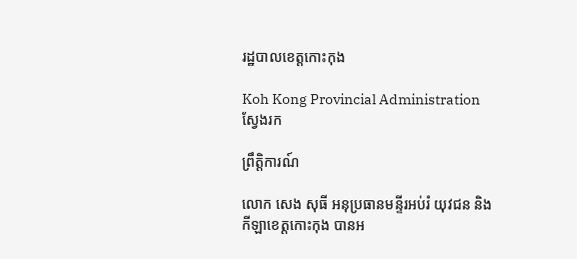រដ្ឋបាលខេត្តកោះកុង

Koh Kong Provincial Administration
ស្វែងរក

ព្រឹត្តិការណ៍

លោក សេង សុធី អនុប្រធានមន្ទីរអប់រំ យុវជន និងកីឡាខេត្តកោះកុង បានអ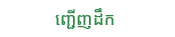ញ្ជើញដឹក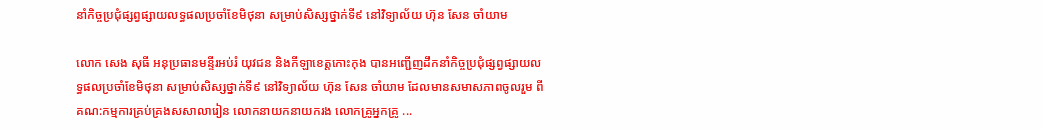នាំកិច្ចប្រជុំផ្សព្វផ្សាយលទ្ធផលប្រចាំខែមិថុនា សម្រាប់សិស្សថ្នាក់ទី៩ នៅវិទ្យាល័យ ហ៊ុន សែន ចាំយាម

លោក សេង សុធី អនុប្រធានមន្ទីរអប់រំ យុវជន និងកីឡាខេត្តកោះកុង បានអញ្ជើញដឹកនាំកិច្ចប្រជុំផ្សព្វផ្សាយលទ្ធផលប្រចាំខែមិថុនា សម្រាប់សិស្សថ្នាក់ទី៩ នៅវិទ្យាល័យ ហ៊ុន សែន ចាំយាម ដែលមានសមាសភាពចូលរួម ពីគណ:កម្មការគ្រប់គ្រងសសាលារៀន លោកនាយកនាយករង លោកគ្រូអ្នកគ្រូ ...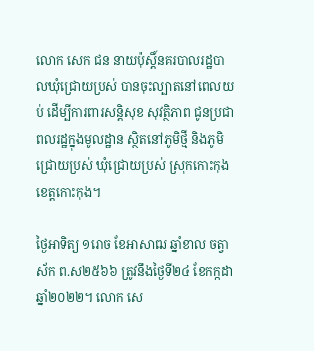លោក សេក ជន នាយប៉ុស្តិ៍នគរបាលរដ្ឋបាលឃុំជ្រោយប្រស់ បានចុះល្បាតនៅពេលយប់ ដើម្បីការពារសន្តិសុខ សុវត្ថិភាព ជូនប្រជាពលរដ្ឋក្នុងមូលដ្ឋាន ស្ថិតនៅភូមិថ្មី និងភូមិជ្រោយប្រស់ ឃុំជ្រោយប្រស់ ស្រុកកោះកុង ខេត្តកោះកុង។

ថ្ងៃអាទិត្យ ១រោច ខែអាសាឍ ឆ្នាំខាល ចត្វាស័ក ព.ស២៥៦៦ ត្រូវនឹងថ្ងៃទី២៤ ខែកក្កដា ឆ្នាំ២០២២។ លោក សេ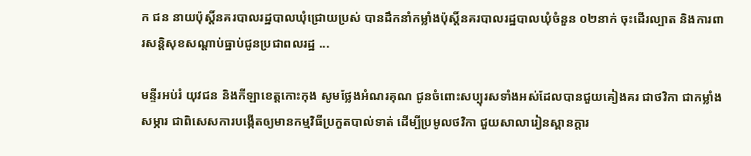ក ជន នាយប៉ុស្តិ៍នគរបាលរដ្ឋបាលឃុំជ្រោយប្រស់ បានដឹកនាំកម្លាំងប៉ុស្តិ៍នគរបាលរដ្ឋបាលឃុំចំនួន ០២នាក់ ចុះដើរល្បាត និងការពារសន្តិសុខសណ្តាប់ធ្នាប់ជូនប្រជាពលរដ្ឋ ...

មន្ទីរអប់រំ យុវជន និងកីឡាខេត្តកោះកុង សូមថ្លែងអំណរគុណ ជូនចំពោះសប្បុរសទាំងអស់ដែលបានជួយគៀងគរ ជាថវិកា ជាកម្លាំង សម្ភារ ជាពិសេសការបង្កើតឲ្យមានកម្មវិធីប្រកួតបាល់ទាត់ ដើម្បីប្រមូលថវិកា ជួយសាលារៀនស្ពានក្តារ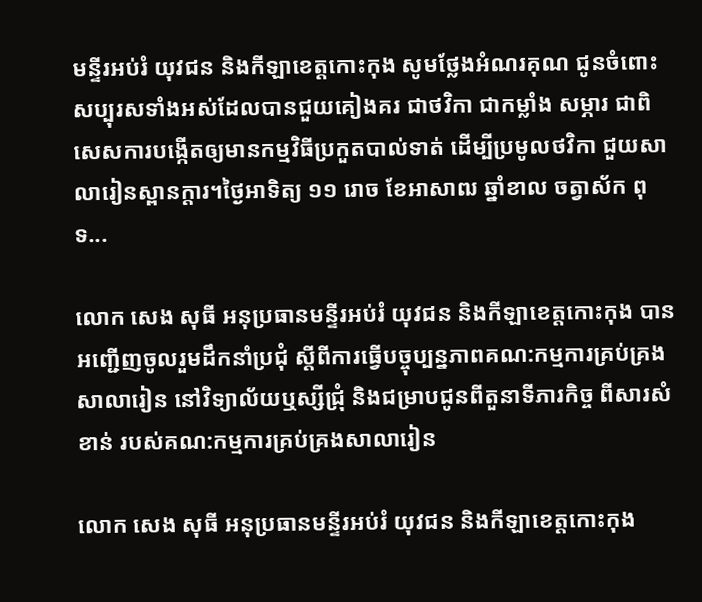មន្ទីរអប់រំ យុវជន និងកីឡាខេត្តកោះកុង សូមថ្លែងអំណរគុណ ជូនចំពោះសប្បុរសទាំងអស់ដែលបានជួយគៀងគរ ជាថវិកា ជាកម្លាំង សម្ភារ ជាពិសេសការបង្កើតឲ្យមានកម្មវិធីប្រកួតបាល់ទាត់ ដើម្បីប្រមូលថវិកា ជួយសាលារៀនស្ពានក្តារ។ថ្ងៃអាទិត្យ ១១ រោច ខែអាសាឍ ឆ្នាំខាល ចត្វាស័ក ពុទ...

លោក សេង សុធី អនុប្រធានមន្ទីរអប់រំ យុវជន និងកីឡាខេត្តកោះកុង បានអញ្ជើញចូលរួមដឹកនាំប្រជុំ ស្តីពីការធ្វើបច្ចុប្បន្នភាពគណ:កម្មការគ្រប់គ្រងសាលារៀន នៅវិទ្យាល័យឬស្សីជ្រុំ និងជម្រាបជូនពីតួនាទីភារកិច្ច ពីសារសំខាន់ របស់គណ:កម្មការគ្រប់គ្រងសាលារៀន

លោក សេង សុធី អនុប្រធានមន្ទីរអប់រំ យុវជន និងកីឡាខេត្តកោះកុង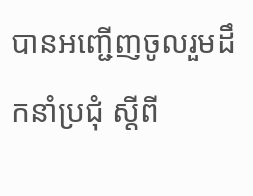បានអញ្ជើញចូលរួមដឹកនាំប្រជុំ ស្តីពី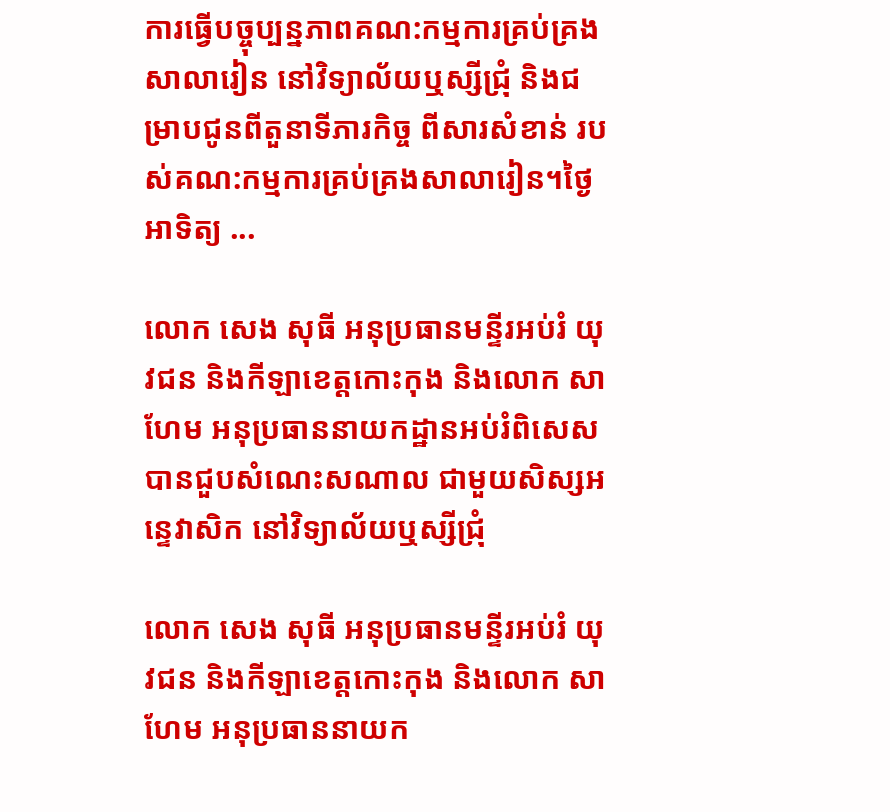ការធ្វើបច្ចុប្បន្នភាពគណ:កម្មការគ្រប់គ្រងសាលារៀន នៅវិទ្យាល័យឬស្សីជ្រុំ និងជម្រាបជូនពីតួនាទីភារកិច្ច ពីសារសំខាន់ របស់គណ:កម្មការគ្រប់គ្រងសាលារៀន។ថ្ងៃអាទិត្យ ...

លោក សេង សុធី អនុប្រធានមន្ទីរអប់រំ យុវជន និងកីឡាខេត្តកោះកុង និងលោក សា ហែម អនុប្រធាននាយកដ្ឋានអប់រំពិសេស បានជួបសំណេះសណាល ជាមួយសិស្សអន្ទេវាសិក នៅវិទ្យាល័យឬស្សីជ្រុំ

លោក សេង សុធី អនុប្រធានមន្ទីរអប់រំ យុវជន និងកីឡាខេត្តកោះកុង និងលោក សា ហែម អនុប្រធាននាយក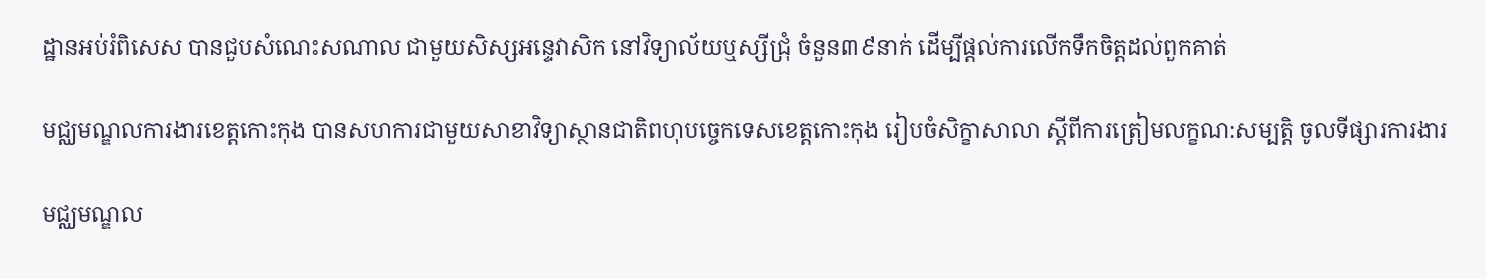ដ្ឋានអប់រំពិសេស បានជួបសំណេះសណាល ជាមួយសិស្សអន្ទេវាសិក នៅវិទ្យាល័យឬស្សីជ្រុំ ចំនួន៣៩នាក់ ដើម្បីផ្តល់ការលើកទឹកចិត្តដល់ពួកគាត់

មជ្ឈមណ្ឌលការងារខេត្តកោះកុង បានសហការជាមួយសាខាវិទ្យាស្ថានជាតិពហុបច្ចេកទេសខេត្តកោះកុង រៀបចំសិក្ខាសាលា ស្តីពីការត្រៀមលក្ខណ:សម្បត្តិ ចូលទីផ្សារការងារ

មជ្ឈមណ្ឌល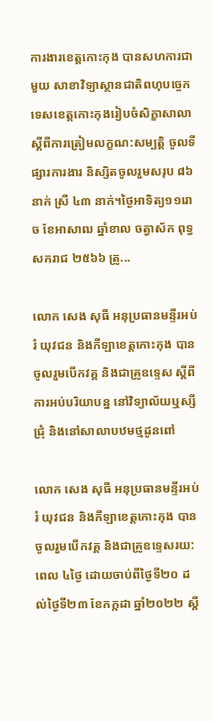ការងារខេត្តកោះកុង បានសហការជាមួយ សាខាវិទ្យាស្ថានជាតិពហុបច្ចេកទេសខេត្តកោះកុងរៀបចំសិក្ខាសាលា ស្តីពីការត្រៀមលក្ខណ:សម្បត្តិ ចូលទីផ្សារការងារ និស្សិតចូលរួមសរុប ៨៦ នាក់ ស្រី ៤៣ នាក់។ថ្ងៃអាទិត្យ១១រោច ខែអាសាឍ ឆ្នាំខាល ចត្វាស័ក ពុទ្ធសករាជ ២៥៦៦ ត្រូ...

លោក សេង សុធី អនុប្រធានមន្ទីរអប់រំ យុវជន និងកីឡាខេត្តកោះកុង បានចូលរួមបើកវគ្គ និងជាគ្រូឧទ្ទេស ស្តីពីការអប់បរិយាបន្ន នៅវិទ្យាល័យឬស្សីជ្រុំ និងនៅសាលាបឋមថ្មដូនពៅ

លោក សេង សុធី អនុប្រធានមន្ទីរអប់រំ យុវជន និងកីឡាខេត្តកោះកុង បានចូលរួមបើកវគ្គ និងជាគ្រូឧទ្ទេសរយ:ពេល ៤ថ្ងៃ ដោយចាប់ពីថ្ងៃទី២០ ដល់ថ្ងៃទី២៣ ខែកក្កដា ឆ្នាំ២០២២ ស្តី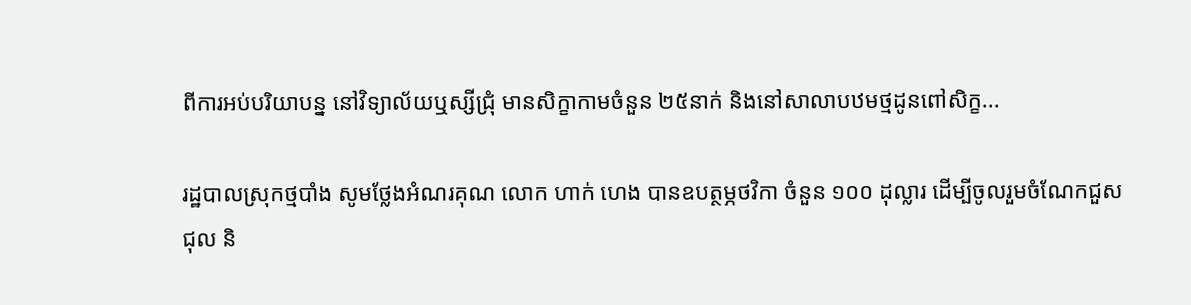ពីការអប់បរិយាបន្ន នៅវិទ្យាល័យឬស្សីជ្រុំ មានសិក្ខាកាមចំនួន ២៥នាក់ និងនៅសាលាបឋមថ្មដូនពៅសិក្ខ...

រដ្ឋបាលស្រុកថ្មបាំង សូមថ្លែងអំណរគុណ លោក ហាក់ ហេង បានឧបត្ថម្ភថវិកា ចំនួន ១០០ ដុល្លារ ដើម្បីចូលរួមចំណែកជួសជុល និ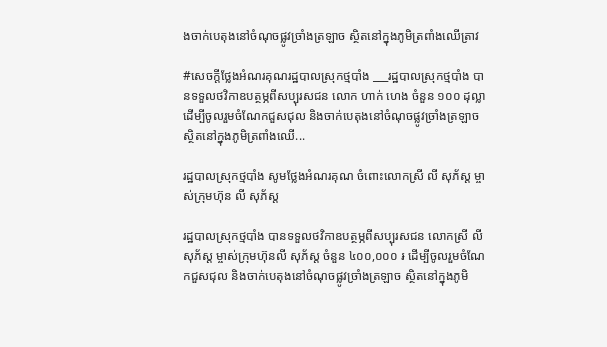ងចាក់បេតុងនៅចំណុចផ្លូវច្រាំងត្រឡាច ស្ថិតនៅក្នុងភូមិត្រពាំងឈើត្រាវ

#សេចក្តីថ្លែងអំណរគុណរដ្ឋបាលស្រុកថ្មបាំង ___រដ្ឋបាលស្រុកថ្មបាំង បានទទួលថវិកាឧបត្ថម្ភពីសប្បុរសជន លោក ហាក់ ហេង ចំនួន ១០០ ដុល្លា ដើម្បីចូលរួមចំណែកជួសជុល និងចាក់បេតុងនៅចំណុចផ្លូវច្រាំងត្រឡាច ស្ថិតនៅក្នុងភូមិត្រពាំងឈើ...

រដ្ឋបាលស្រុកថ្មបាំង សូមថ្លែងអំណរគុណ ចំពោះលោកស្រី លី សុភ័ស្ដ ម្ចាស់ក្រុមហ៊ុន លី សុភ័ស្ត

រដ្ឋបាលស្រុកថ្មបាំង បានទទួលថវិកាឧបត្ថម្ភពីសប្បុរសជន លោកស្រី លី សុភ័ស្ដ ម្ចាស់ក្រុមហ៊ុនលី សុភ័ស្ដ ចំនួន ៤០០,០០០ ៛ ដើម្បីចូលរួមចំណែកជួសជុល និងចាក់បេតុងនៅចំណុចផ្លូវច្រាំងត្រឡាច ស្ថិតនៅក្នុងភូមិ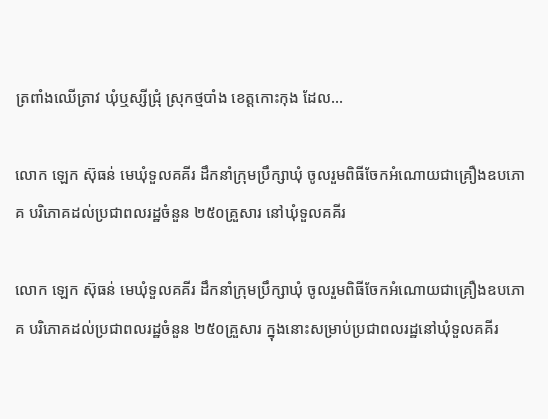ត្រពាំងឈើត្រាវ ឃុំឬស្សីជ្រុំ ស្រុកថ្មបាំង ខេត្តកោះកុង ដែល...

លោក ឡេក ស៊ុធន់ មេឃុំទួលគគីរ ដឹកនាំក្រុមប្រឹក្សាឃុំ ចូលរួមពិធីចែកអំណោយជាគ្រឿងឧបភោគ បរិភោគដល់ប្រជាពលរដ្ឋចំនួន ២៥០គ្រួសារ នៅឃុំទួលគគីរ

លោក ឡេក ស៊ុធន់ មេឃុំទួលគគីរ ដឹកនាំក្រុមប្រឹក្សាឃុំ ចូលរួមពិធីចែកអំណោយជាគ្រឿងឧបភោគ បរិភោគដល់ប្រជាពលរដ្ឋចំនួន ២៥០គ្រួសារ ក្នុងនោះសម្រាប់ប្រជាពលរដ្ឋនៅឃុំទួលគគីរ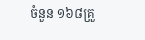ចំនួន ១៦៨គ្រួ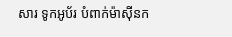សារ ទូកអូប័រ បំពាក់ម៉ាស៊ីនក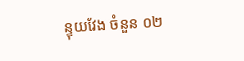ន្ទុយវែង ចំនួន ០២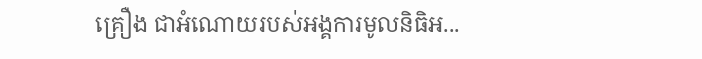គ្រឿង ជាអំណោយរបស់អង្គការមូលនិធិអ...